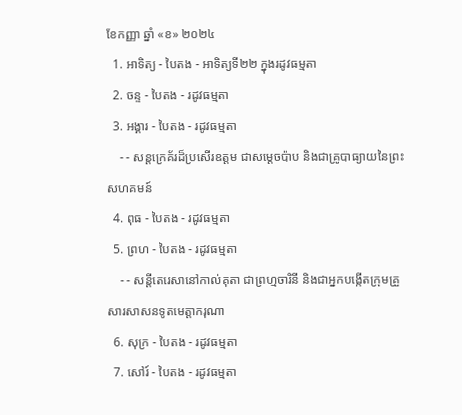ខែកញ្ញា ឆ្នាំ «ខ» ២០២៤
  1. អាទិត្យ - បៃតង - អាទិត្យទី២២ ក្នុងរដូវធម្មតា
  2. ចន្ទ - បៃតង - រដូវធម្មតា
  3. អង្គារ - បៃតង - រដូវធម្មតា
    - - សន្តក្រេគ័រដ៏ប្រសើរឧត្តម ជាសម្ដេចប៉ាប និងជាគ្រូបាធ្យាយនៃព្រះសហគមន៍
  4. ពុធ - បៃតង - រដូវធម្មតា
  5. ព្រហ - បៃតង - រដូវធម្មតា
    - - សន្តីតេរេសានៅកាល់គុតា ជាព្រហ្មចារិនី និងជាអ្នកបង្កើតក្រុមគ្រួសារសាសនទូតមេត្ដាករុណា
  6. សុក្រ - បៃតង - រដូវធម្មតា
  7. សៅរ៍ - បៃតង - រដូវធម្មតា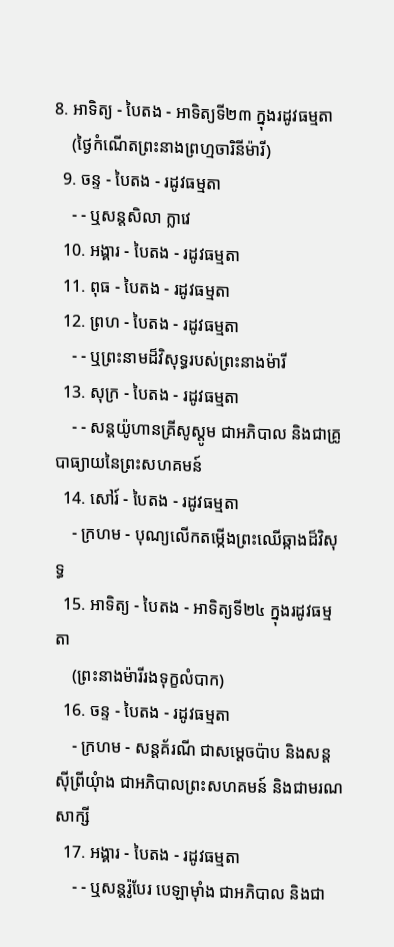8. អាទិត្យ - បៃតង - អាទិត្យទី២៣ ក្នុងរដូវធម្មតា
    (ថ្ងៃកំណើតព្រះនាងព្រហ្មចារិនីម៉ារី)
  9. ចន្ទ - បៃតង - រដូវធម្មតា
    - - ឬសន្តសិលា ក្លាវេ
  10. អង្គារ - បៃតង - រដូវធម្មតា
  11. ពុធ - បៃតង - រដូវធម្មតា
  12. ព្រហ - បៃតង - រដូវធម្មតា
    - - ឬព្រះនាមដ៏វិសុទ្ធរបស់ព្រះនាងម៉ារី
  13. សុក្រ - បៃតង - រដូវធម្មតា
    - - សន្តយ៉ូហានគ្រីសូស្តូម ជាអភិបាល និងជាគ្រូបាធ្យាយនៃព្រះសហគមន៍
  14. សៅរ៍ - បៃតង - រដូវធម្មតា
    - ក្រហម - បុណ្យលើកតម្កើងព្រះឈើឆ្កាងដ៏វិសុទ្ធ
  15. អាទិត្យ - បៃតង - អាទិត្យទី២៤ ក្នុងរដូវធម្មតា
    (ព្រះនាងម៉ារីរងទុក្ខលំបាក)
  16. ចន្ទ - បៃតង - រដូវធម្មតា
    - ក្រហម - សន្តគ័រណី ជាសម្ដេចប៉ាប និងសន្តស៊ីព្រីយុំាង ជាអភិបាលព្រះសហគមន៍ និងជាមរណសាក្សី
  17. អង្គារ - បៃតង - រដូវធម្មតា
    - - ឬសន្តរ៉ូបែរ បេឡាម៉ាំង ជាអភិបាល និងជា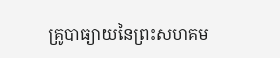គ្រូបាធ្យាយនៃព្រះសហគម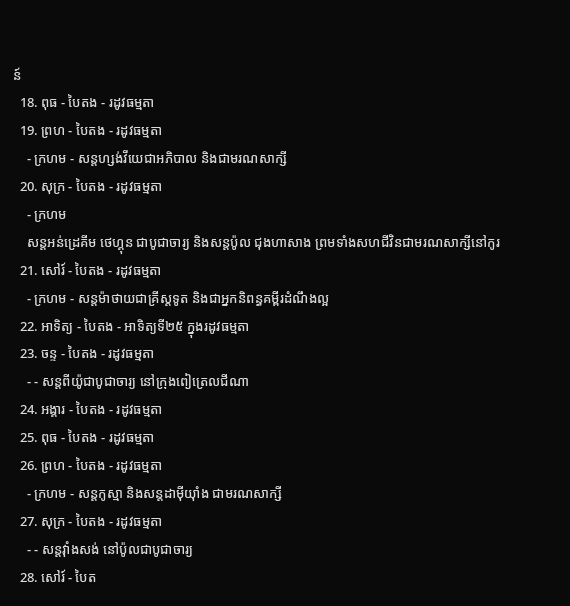ន៍
  18. ពុធ - បៃតង - រដូវធម្មតា
  19. ព្រហ - បៃតង - រដូវធម្មតា
    - ក្រហម - សន្តហ្សង់វីយេជាអភិបាល និងជាមរណសាក្សី
  20. សុក្រ - បៃតង - រដូវធម្មតា
    - ក្រហម
    សន្តអន់ដ្រេគីម ថេហ្គុន ជាបូជាចារ្យ និងសន្តប៉ូល ជុងហាសាង ព្រមទាំងសហជីវិនជាមរណសាក្សីនៅកូរ
  21. សៅរ៍ - បៃតង - រដូវធម្មតា
    - ក្រហម - សន្តម៉ាថាយជាគ្រីស្តទូត និងជាអ្នកនិពន្ធគម្ពីរដំណឹងល្អ
  22. អាទិត្យ - បៃតង - អាទិត្យទី២៥ ក្នុងរដូវធម្មតា
  23. ចន្ទ - បៃតង - រដូវធម្មតា
    - - សន្តពីយ៉ូជាបូជាចារ្យ នៅក្រុងពៀត្រេលជីណា
  24. អង្គារ - បៃតង - រដូវធម្មតា
  25. ពុធ - បៃតង - រដូវធម្មតា
  26. ព្រហ - បៃតង - រដូវធម្មតា
    - ក្រហម - សន្តកូស្មា និងសន្តដាម៉ីយុាំង ជាមរណសាក្សី
  27. សុក្រ - បៃតង - រដូវធម្មតា
    - - សន្តវុាំងសង់ នៅប៉ូលជាបូជាចារ្យ
  28. សៅរ៍ - បៃត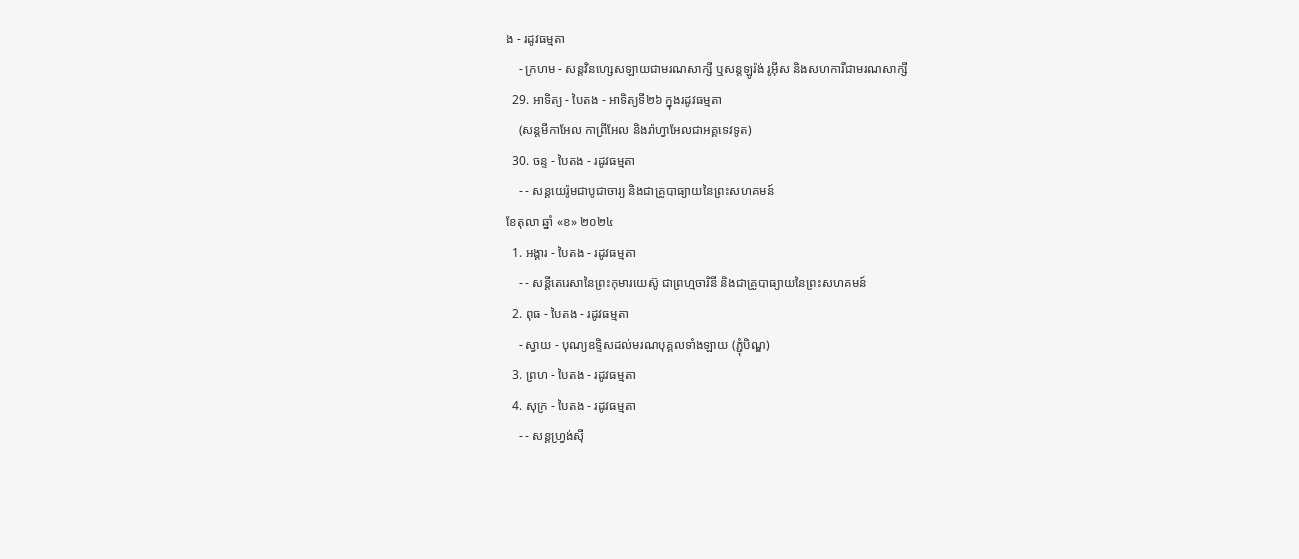ង - រដូវធម្មតា
    - ក្រហម - សន្តវិនហ្សេសឡាយជាមរណសាក្សី ឬសន្តឡូរ៉ង់ រូអ៊ីស និងសហការីជាមរណសាក្សី
  29. អាទិត្យ - បៃតង - អាទិត្យទី២៦ ក្នុងរដូវធម្មតា
    (សន្តមីកាអែល កាព្រីអែល និងរ៉ាហ្វាអែលជាអគ្គទេវទូត)
  30. ចន្ទ - បៃតង - រដូវធម្មតា
    - - សន្ដយេរ៉ូមជាបូជាចារ្យ និងជាគ្រូបាធ្យាយនៃព្រះសហគមន៍
ខែតុលា ឆ្នាំ «ខ» ២០២៤
  1. អង្គារ - បៃតង - រដូវធម្មតា
    - - សន្តីតេរេសានៃព្រះកុមារយេស៊ូ ជាព្រហ្មចារិនី និងជាគ្រូបាធ្យាយនៃព្រះសហគមន៍
  2. ពុធ - បៃតង - រដូវធម្មតា
    - ស្វាយ - បុណ្យឧទ្ទិសដល់មរណបុគ្គលទាំងឡាយ (ភ្ជុំបិណ្ឌ)
  3. ព្រហ - បៃតង - រដូវធម្មតា
  4. សុក្រ - បៃតង - រដូវធម្មតា
    - - សន្តហ្វ្រង់ស៊ី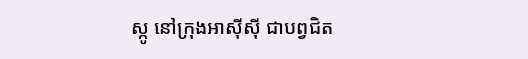ស្កូ នៅក្រុងអាស៊ីស៊ី ជាបព្វជិត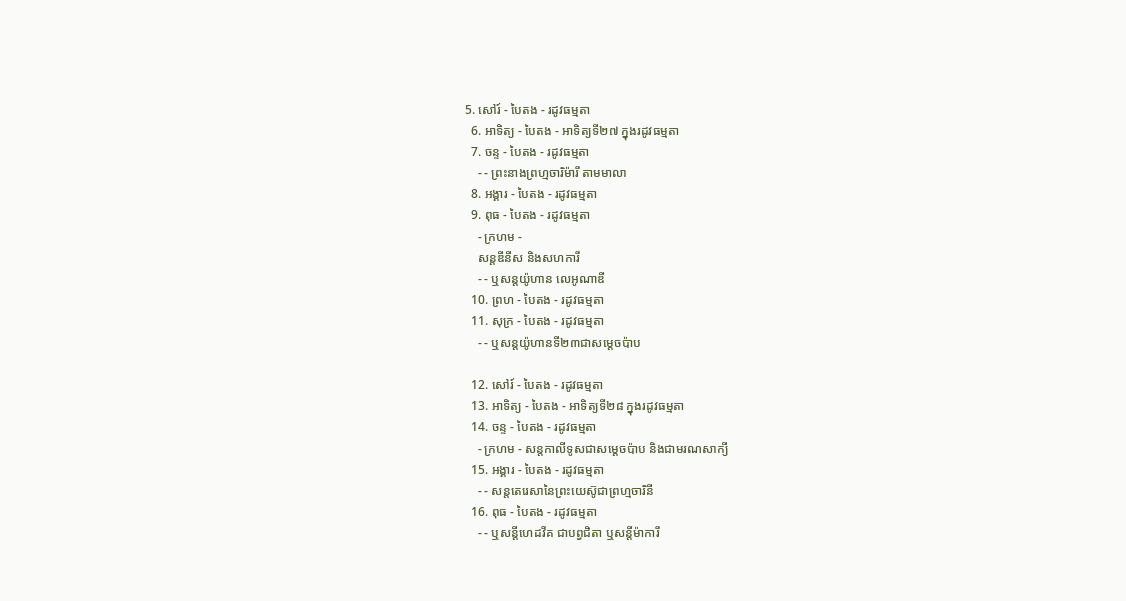5. សៅរ៍ - បៃតង - រដូវធម្មតា
  6. អាទិត្យ - បៃតង - អាទិត្យទី២៧ ក្នុងរដូវធម្មតា
  7. ចន្ទ - បៃតង - រដូវធម្មតា
    - - ព្រះនាងព្រហ្មចារិម៉ារី តាមមាលា
  8. អង្គារ - បៃតង - រដូវធម្មតា
  9. ពុធ - បៃតង - រដូវធម្មតា
    - ក្រហម -
    សន្តឌីនីស និងសហការី
    - - ឬសន្តយ៉ូហាន លេអូណាឌី
  10. ព្រហ - បៃតង - រដូវធម្មតា
  11. សុក្រ - បៃតង - រដូវធម្មតា
    - - ឬសន្តយ៉ូហានទី២៣ជាសម្តេចប៉ាប

  12. សៅរ៍ - បៃតង - រដូវធម្មតា
  13. អាទិត្យ - បៃតង - អាទិត្យទី២៨ ក្នុងរដូវធម្មតា
  14. ចន្ទ - បៃតង - រដូវធម្មតា
    - ក្រហម - សន្ដកាលីទូសជាសម្ដេចប៉ាប និងជាមរណសាក្យី
  15. អង្គារ - បៃតង - រដូវធម្មតា
    - - សន្តតេរេសានៃព្រះយេស៊ូជាព្រហ្មចារិនី
  16. ពុធ - បៃតង - រដូវធម្មតា
    - - ឬសន្ដីហេដវីគ ជាបព្វជិតា ឬសន្ដីម៉ាការី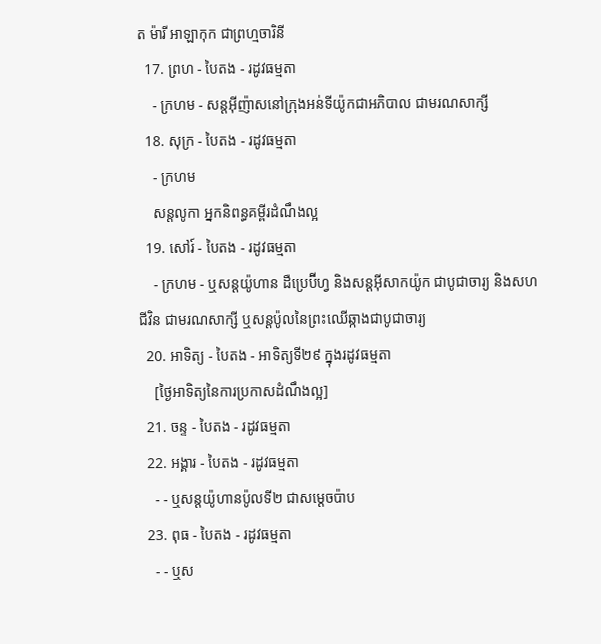ត ម៉ារី អាឡាកុក ជាព្រហ្មចារិនី
  17. ព្រហ - បៃតង - រដូវធម្មតា
    - ក្រហម - សន្តអ៊ីញ៉ាសនៅក្រុងអន់ទីយ៉ូកជាអភិបាល ជាមរណសាក្សី
  18. សុក្រ - បៃតង - រដូវធម្មតា
    - ក្រហម
    សន្តលូកា អ្នកនិពន្ធគម្ពីរដំណឹងល្អ
  19. សៅរ៍ - បៃតង - រដូវធម្មតា
    - ក្រហម - ឬសន្ដយ៉ូហាន ដឺប្រេប៊ីហ្វ និងសន្ដអ៊ីសាកយ៉ូក ជាបូជាចារ្យ និងសហជីវិន ជាមរណសាក្សី ឬសន្ដប៉ូលនៃព្រះឈើឆ្កាងជាបូជាចារ្យ
  20. អាទិត្យ - បៃតង - អាទិត្យទី២៩ ក្នុងរដូវធម្មតា
    [ថ្ងៃអាទិត្យនៃការប្រកាសដំណឹងល្អ]
  21. ចន្ទ - បៃតង - រដូវធម្មតា
  22. អង្គារ - បៃតង - រដូវធម្មតា
    - - ឬសន្តយ៉ូហានប៉ូលទី២ ជាសម្ដេចប៉ាប
  23. ពុធ - បៃតង - រដូវធម្មតា
    - - ឬស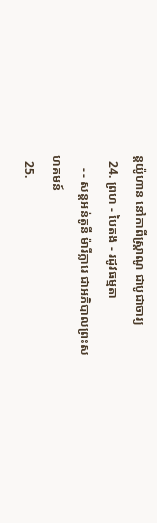ន្ដយ៉ូហាន នៅកាពីស្រ្ដាណូ ជាបូជាចារ្យ
  24. ព្រហ - បៃតង - រដូវធម្មតា
    - - សន្តអន់តូនី ម៉ារីក្លារេ ជាអភិបាលព្រះសហគមន៍
  25.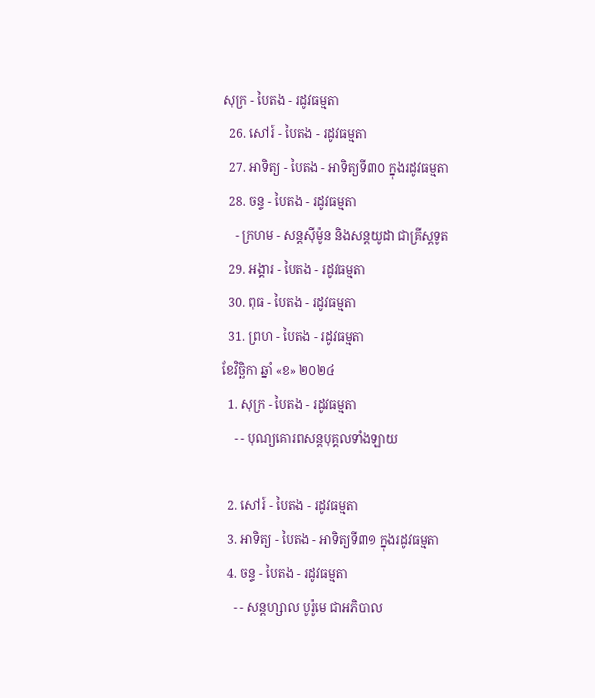សុក្រ - បៃតង - រដូវធម្មតា
  26. សៅរ៍ - បៃតង - រដូវធម្មតា
  27. អាទិត្យ - បៃតង - អាទិត្យទី៣០ ក្នុងរដូវធម្មតា
  28. ចន្ទ - បៃតង - រដូវធម្មតា
    - ក្រហម - សន្ដស៊ីម៉ូន និងសន្ដយូដា ជាគ្រីស្ដទូត
  29. អង្គារ - បៃតង - រដូវធម្មតា
  30. ពុធ - បៃតង - រដូវធម្មតា
  31. ព្រហ - បៃតង - រដូវធម្មតា
ខែវិច្ឆិកា ឆ្នាំ «ខ» ២០២៤
  1. សុក្រ - បៃតង - រដូវធម្មតា
    - - បុណ្យគោរពសន្ដបុគ្គលទាំងឡាយ

  2. សៅរ៍ - បៃតង - រដូវធម្មតា
  3. អាទិត្យ - បៃតង - អាទិត្យទី៣១ ក្នុងរដូវធម្មតា
  4. ចន្ទ - បៃតង - រដូវធម្មតា
    - - សន្ដហ្សាល បូរ៉ូមេ ជាអភិបាល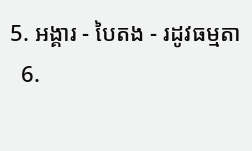5. អង្គារ - បៃតង - រដូវធម្មតា
  6.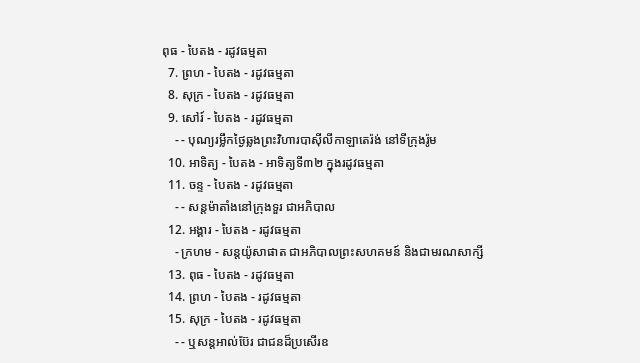ពុធ - បៃតង - រដូវធម្មតា
  7. ព្រហ - បៃតង - រដូវធម្មតា
  8. សុក្រ - បៃតង - រដូវធម្មតា
  9. សៅរ៍ - បៃតង - រដូវធម្មតា
    - - បុណ្យរម្លឹកថ្ងៃឆ្លងព្រះវិហារបាស៊ីលីកាឡាតេរ៉ង់ នៅទីក្រុងរ៉ូម
  10. អាទិត្យ - បៃតង - អាទិត្យទី៣២ ក្នុងរដូវធម្មតា
  11. ចន្ទ - បៃតង - រដូវធម្មតា
    - - សន្ដម៉ាតាំងនៅក្រុងទួរ ជាអភិបាល
  12. អង្គារ - បៃតង - រដូវធម្មតា
    - ក្រហម - សន្ដយ៉ូសាផាត ជាអភិបាលព្រះសហគមន៍ និងជាមរណសាក្សី
  13. ពុធ - បៃតង - រដូវធម្មតា
  14. ព្រហ - បៃតង - រដូវធម្មតា
  15. សុក្រ - បៃតង - រដូវធម្មតា
    - - ឬសន្ដអាល់ប៊ែរ ជាជនដ៏ប្រសើរឧ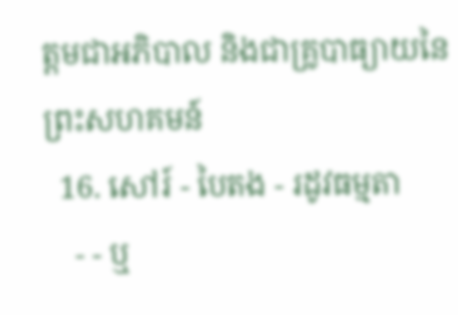ត្ដមជាអភិបាល និងជាគ្រូបាធ្យាយនៃព្រះសហគមន៍
  16. សៅរ៍ - បៃតង - រដូវធម្មតា
    - - ឬ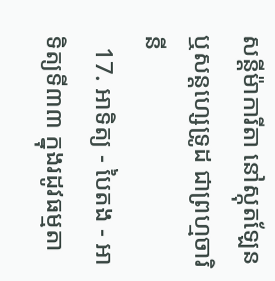សន្ដីម៉ាការីតា នៅស្កុតឡែន ឬសន្ដហ្សេទ្រូដ ជាព្រហ្មចារិនី
  17. អាទិត្យ - បៃតង - អាទិត្យទី៣៣ ក្នុងរដូវធម្មតា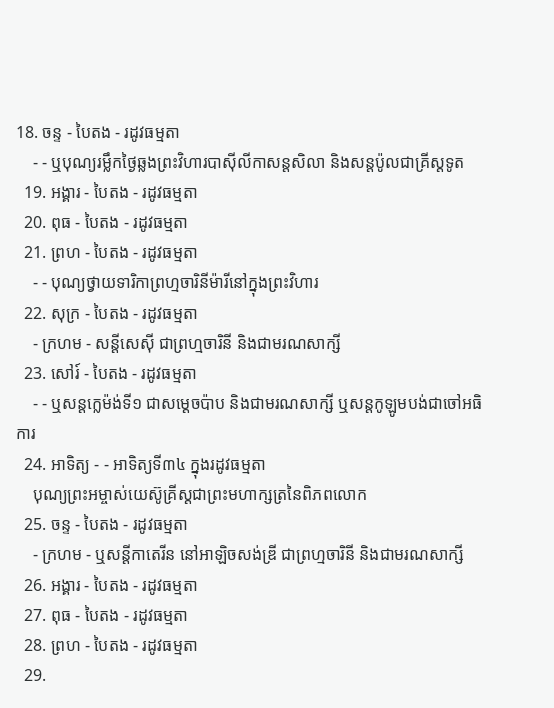18. ចន្ទ - បៃតង - រដូវធម្មតា
    - - ឬបុណ្យរម្លឹកថ្ងៃឆ្លងព្រះវិហារបាស៊ីលីកាសន្ដសិលា និងសន្ដប៉ូលជាគ្រីស្ដទូត
  19. អង្គារ - បៃតង - រដូវធម្មតា
  20. ពុធ - បៃតង - រដូវធម្មតា
  21. ព្រហ - បៃតង - រដូវធម្មតា
    - - បុណ្យថ្វាយទារិកាព្រហ្មចារិនីម៉ារីនៅក្នុងព្រះវិហារ
  22. សុក្រ - បៃតង - រដូវធម្មតា
    - ក្រហម - សន្ដីសេស៊ី ជាព្រហ្មចារិនី និងជាមរណសាក្សី
  23. សៅរ៍ - បៃតង - រដូវធម្មតា
    - - ឬសន្ដក្លេម៉ង់ទី១ ជាសម្ដេចប៉ាប និងជាមរណសាក្សី ឬសន្ដកូឡូមបង់ជាចៅអធិការ
  24. អាទិត្យ - - អាទិត្យទី៣៤ ក្នុងរដូវធម្មតា
    បុណ្យព្រះអម្ចាស់យេស៊ូគ្រីស្ដជាព្រះមហាក្សត្រនៃពិភពលោក
  25. ចន្ទ - បៃតង - រដូវធម្មតា
    - ក្រហម - ឬសន្ដីកាតេរីន នៅអាឡិចសង់ឌ្រី ជាព្រហ្មចារិនី និងជាមរណសាក្សី
  26. អង្គារ - បៃតង - រដូវធម្មតា
  27. ពុធ - បៃតង - រដូវធម្មតា
  28. ព្រហ - បៃតង - រដូវធម្មតា
  29.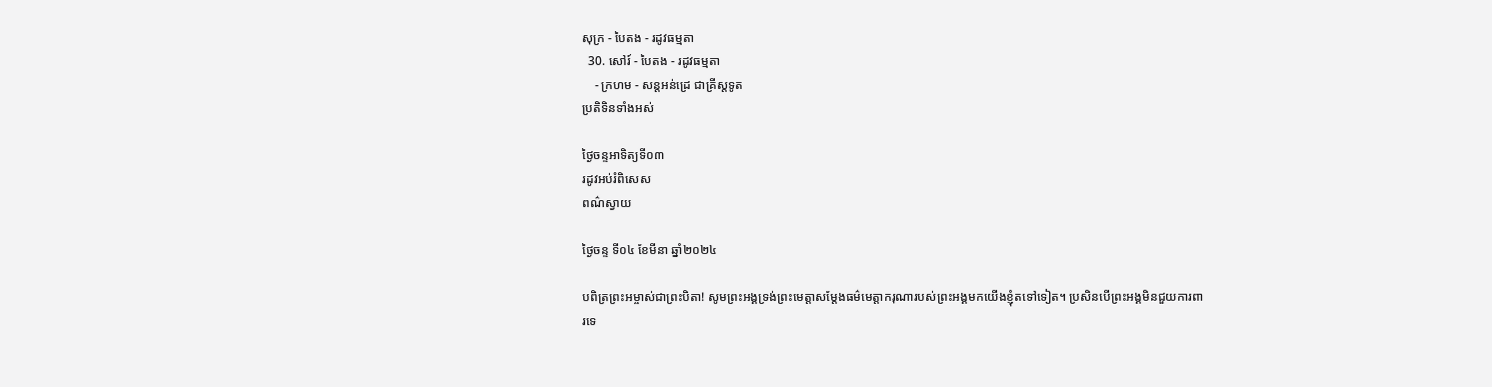សុក្រ - បៃតង - រដូវធម្មតា
  30. សៅរ៍ - បៃតង - រដូវធម្មតា
    - ក្រហម - សន្ដអន់ដ្រេ ជាគ្រីស្ដទូត
ប្រតិទិនទាំងអស់

ថ្ងៃចន្ទអាទិត្យទី០៣
រដូវអប់រំពិសេស
ពណ៌ស្វាយ

ថ្ងៃចន្ទ ទី០៤ ខែមីនា ឆ្នាំ២០២៤

បពិត្រព្រះអម្ចាស់ជាព្រះបិតា! សូមព្រះអង្គទ្រង់ព្រះមេត្តាសម្តែងធម៌មេត្តាករុណារបស់ព្រះអង្គមកយើងខ្ញុំតទៅទៀត។ ប្រសិនបើព្រះអង្គមិនជួយការពារទេ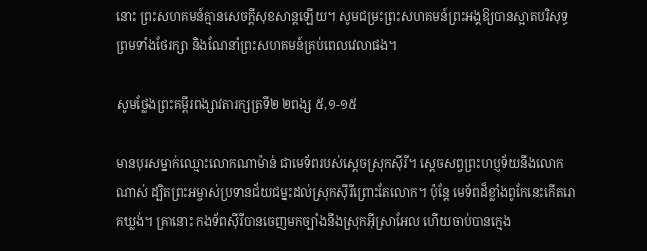នោះ ព្រះសហគមន៍គ្មានសេចក្តីសុខសាន្តឡើយ។ សូមជម្រះព្រះសហគមន៍ព្រះអង្គឱ្យបានស្អាតបរិសុទ្ធ ព្រមទាំងថែរក្សា និងណែនាំព្រះសហគមន៍គ្រប់ពេលវេលាផង។

សូមថ្លែងព្រះគម្ពីរពង្សាវតារក្សត្រទី២ ២ពង្ស ៥,១-១៥

មានបុរសម្នាក់ឈ្មោះលោកណាម៉ាន់ ជាមេទ័ពរបស់ស្តេចស្រុកស៊ីរី។ ស្តេចសព្វព្រះហប្ញទ័យនឹងលោកណាស់ ដ្បិតព្រះអម្ចាស់ប្រទានជ័យជម្នះដល់ស្រុកស៊ីរីព្រោះតែលោក។ ប៉ុន្តែ មេទ័ពដ៏ខ្លាំងពូកែនេះកើតរោគឃ្លង់។ គ្រានោះ កងទ័ពស៊ីរីបានចេញមកច្បាំងនឹងស្រុកអ៊ីស្រាអែល ហើយចាប់បានក្មេង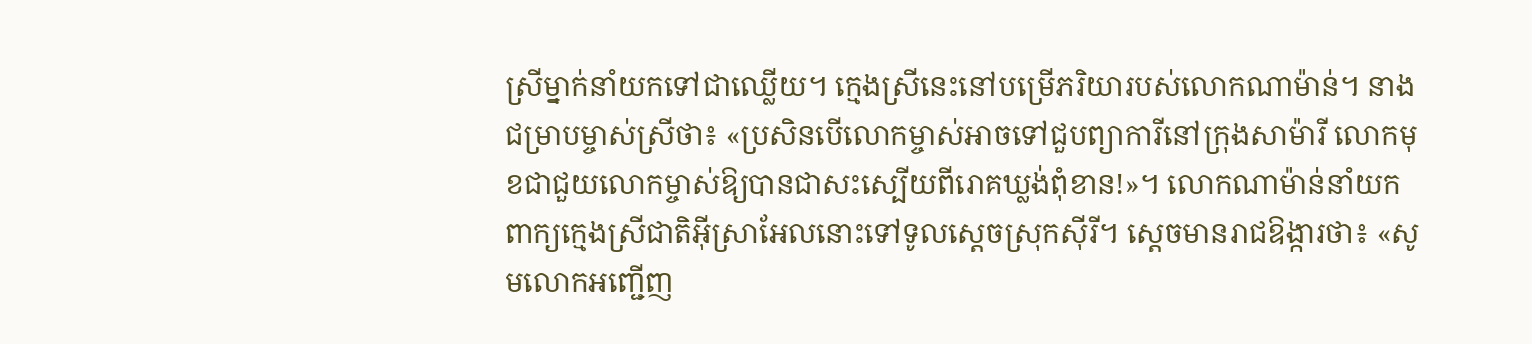ស្រីម្នាក់នាំយកទៅជាឈ្លើយ។ ក្មេងស្រីនេះនៅបម្រើភរិយារបស់លោកណាម៉ាន់។ នាងជម្រាបម្ចាស់ស្រីថា៖ «ប្រសិនបើលោកម្ចាស់អាចទៅជួបព្យាការីនៅក្រុងសាម៉ារី លោកមុខជាជួយលោកម្ចាស់ឱ្យបានជាសះស្បើយពីរោគឃ្លង់ពុំខាន!»។ លោកណាម៉ាន់នាំយកពាក្យក្មេងស្រីជាតិអ៊ីស្រាអែលនោះទៅទូលស្តេចស្រុកស៊ីរី។ ស្តេចមានរាជឱង្ការថា៖ «សូមលោកអញ្ជើញ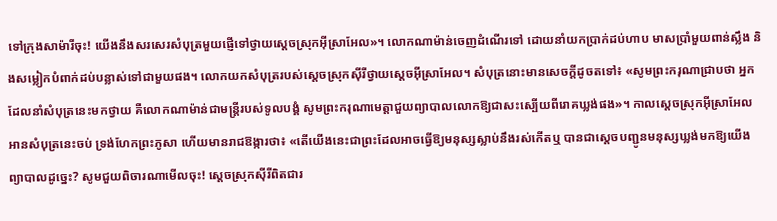ទៅក្រុងសាម៉ារីចុះ! យើងនឹងសរសេរសំបុត្រមួយផ្ញើទៅថ្វាយស្តេចស្រុកអ៊ីស្រាអែល»។ លោកណាម៉ាន់ចេញដំណើរទៅ ដោយនាំយកប្រាក់ដប់ហាប មាសប្រាំមួយពាន់ស្លឹង និងសម្លៀកបំពាក់ដប់បន្លាស់ទៅជាមួយផង។ លោកយកសំបុត្ររបស់ស្តេចស្រុកស៊ីរីថ្វាយស្តេចអ៊ីស្រាអែល។ សំបុត្រនោះមានសេចក្តីដូចតទៅ៖ «សូមព្រះករុណាជ្រាបថា អ្នកដែលនាំសំបុត្រនេះមកថ្វាយ គឺលោកណាម៉ាន់ជាមន្ត្រីរបស់ទូលបង្គំ សូមព្រះករុណាមេត្តាជួយព្យាបាលលោកឱ្យជាសះស្បើយពីរោគឃ្លង់ផង»។ កាលស្តេចស្រុកអ៊ីស្រាអែលអានសំបុត្រនេះចប់ ទ្រង់ហែកព្រះភូសា ហើយមានរាជឱង្ការថា៖ «តើយើងនេះជាព្រះដែលអាចធ្វើឱ្យមនុស្សស្លាប់នឹងរស់កើតឬ បានជាស្តេចបញ្ជូនមនុស្សឃ្លង់មកឱ្យយើងព្យាបាលដូច្នេះ? សូមជួយពិចារណាមើលចុះ! ស្តេចស្រុកស៊ីរីពិតជារ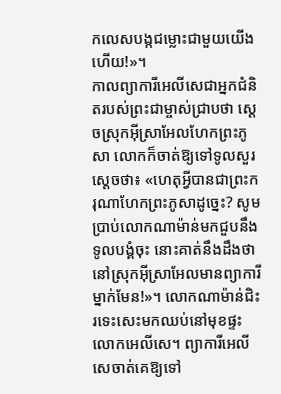កលេសបង្កជម្លោះជាមួយយើងហើយ!»។
កាលព្យាការីអេលីសេជាអ្នកជំនិតរបស់ព្រះជាម្ចាស់ជ្រាបថា ស្តេចស្រុកអ៊ីស្រាអែលហែកព្រះភូសា លោកក៏ចាត់ឱ្យទៅទូលសួរស្តេចថា៖ «ហេតុអ្វីបានជាព្រះករុណាហែកព្រះភូសាដូច្នេះ? សូមប្រាប់លោកណាម៉ាន់មកជួបនឹងទូលបង្គំចុះ នោះគាត់នឹងដឹងថា នៅស្រុកអ៊ីស្រាអែលមានព្យាការីម្នាក់មែន!»។ លោកណាម៉ាន់ជិះរទេះសេះមកឈប់នៅមុខផ្ទះលោកអេលីសេ។ ព្យាការីអេលីសេចាត់គេឱ្យទៅ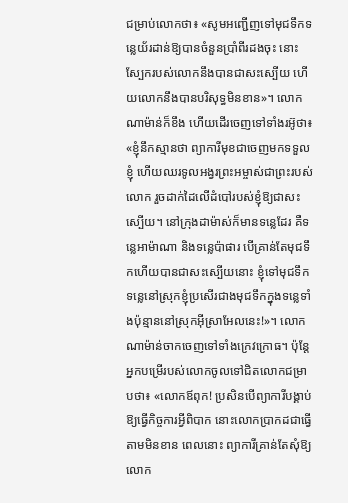ជម្រាប់លោកថា៖ «សូមអញ្ជើញទៅមុជទឹកទន្លេយ័រដាន់ឱ្យបានចំនួនប្រាំពីរដងចុះ នោះស្បែករបស់លោកនឹងបានជាសះស្បើយ ហើយលោកនឹងបានបរិសុទ្ធមិនខាន»។ លោកណាម៉ាន់ក៏ខឹង ហើយដើរចេញទៅទាំងរអ៊ូថា៖ «ខ្ញុំនឹកស្មានថា ព្យាការីមុខជាចេញមកទទួលខ្ញុំ ហើយឈរទូលអង្វរព្រះអម្ចាស់ជាព្រះរបស់លោក រួចដាក់ដៃលើដំបៅរបស់ខ្ញុំឱ្យជាសះស្បើយ។ នៅក្រុងដាម៉ាស់ក៏មានទន្លេដែរ គឺទន្លេអាម៉ាណា និងទន្លេប៉ាផារ បើគ្រាន់តែមុជទឹកហើយបានជាសះស្បើយនោះ ខ្ញុំទៅមុជទឹកទន្លេនៅស្រុកខ្ញុំប្រសើរជាងមុជទឹកក្នុងទន្លេទាំងប៉ុន្មាននៅស្រុកអ៊ីស្រាអែលនេះ!»។ លោកណាម៉ាន់ចាកចេញទៅទាំងក្រេវក្រោធ។ ប៉ុន្តែ អ្នកបម្រើរបស់លោកចូលទៅជិតលោកជម្រាបថា៖ «លោកឪពុក! ប្រសិនបើព្យាការីបង្គាប់ឱ្យធ្វើកិច្ចការអ្វីពិបាក នោះលោកប្រាកដជាធ្វើតាមមិនខាន ពេលនោះ ព្យាការីគ្រាន់តែសុំឱ្យលោក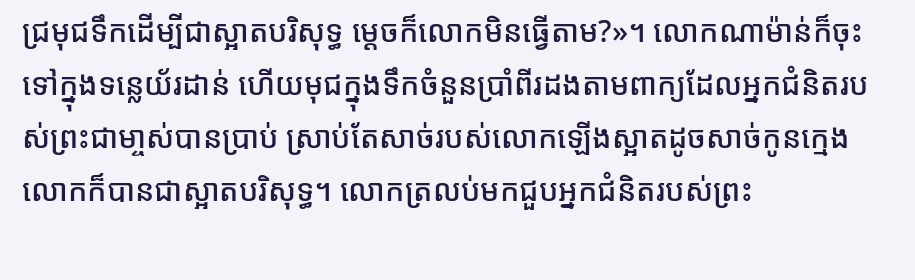ជ្រមុជទឹកដើម្បីជាស្អាតបរិសុទ្ធ ម្តេចក៏លោកមិនធ្វើតាម?»។ លោកណាម៉ាន់ក៏ចុះទៅក្នុងទន្លេយ័រដាន់ ហើយមុជក្នុងទឹកចំនួនប្រាំពីរដងតាមពាក្យដែលអ្នកជំនិតរបស់ព្រះជាមា្ចស់បានប្រាប់ ស្រាប់តែសាច់របស់លោកឡើងស្អាតដូចសាច់កូនក្មេង លោកក៏បានជាស្អាតបរិសុទ្ធ។ លោកត្រលប់មកជួបអ្នកជំនិតរបស់ព្រះ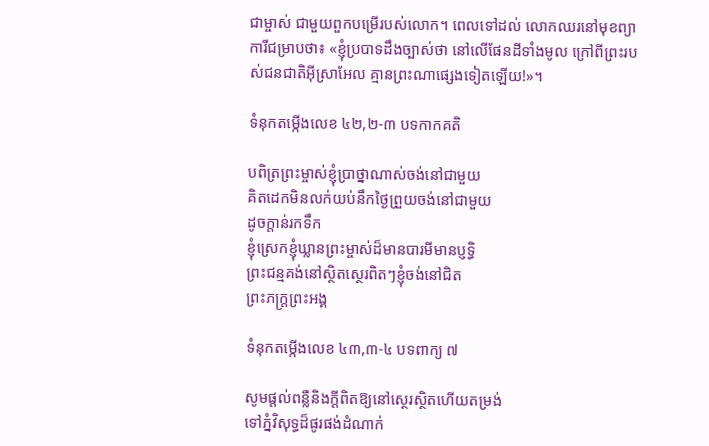ជាម្ចាស់ ជាមួយពួកបម្រើរបស់លោក។ ពេលទៅដល់ លោកឈរនៅមុខព្យាការីជម្រាបថា៖ «ខ្ញុំប្របាទដឹងច្បាស់ថា នៅលើផែនដីទាំងមូល ក្រៅពីព្រះរបស់ជនជាតិអ៊ីស្រាអែល គ្មានព្រះណាផ្សេងទៀតឡើយ!»។

ទំនុកតម្កើងលេខ ៤២,២-៣ បទកាកគតិ

បពិត្រព្រះម្ចាស់ខ្ញុំប្រាថ្នាណាស់ចង់នៅជាមួយ
គិតដេកមិនលក់យប់នឹកថ្ងៃព្រួយចង់នៅជាមួយ
ដូចក្តាន់រកទឹក
ខ្ញុំស្រេកខ្ញុំឃ្លានព្រះម្ចាស់ដ៏មានបារមីមានប្ញទ្ធិ
ព្រះជន្មគង់នៅស្ថិតស្ថេរពិតៗខ្ញុំចង់នៅជិត
ព្រះភក្ត្រព្រះអង្គ

ទំនុកតម្កើងលេខ ៤៣,៣-៤ បទពាក្យ ៧

សូមផ្តល់ពន្លឺនិងក្តីពិតឱ្យនៅស្ថេរស្ថិតហើយតម្រង់
ទៅភ្នំវិសុទ្ធដ៏ផូរផង់ដំណាក់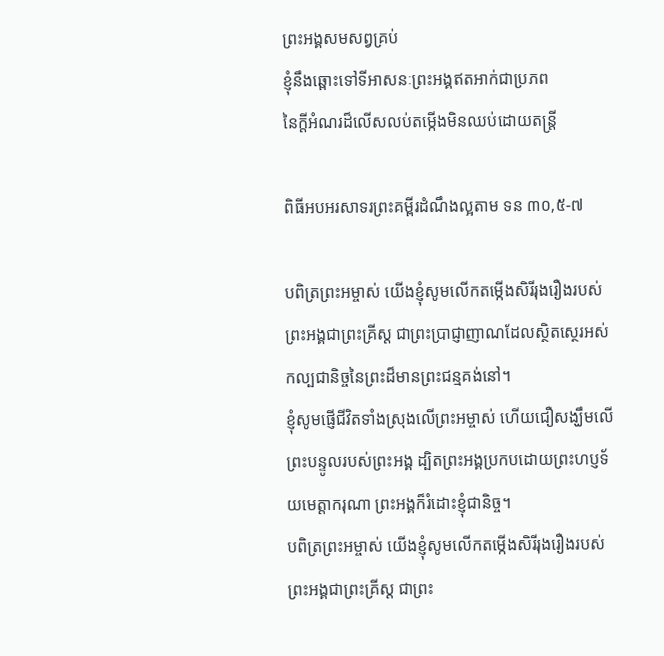ព្រះអង្គសមសព្វគ្រប់
ខ្ញុំនឹងឆ្ពោះទៅទីអាសនៈព្រះអង្គឥតអាក់ជាប្រភព
នៃក្តីអំណរដ៏លើសលប់តម្កើងមិនឈប់ដោយតន្ត្រី

ពិធីអបអរសាទរព្រះគម្ពីរដំណឹងល្អតាម ទន ៣០,៥-៧

បពិត្រព្រះអម្ចាស់ យើងខ្ញុំសូមលើកតម្កើងសិរីរុងរឿងរបស់ព្រះអង្គជាព្រះគ្រីស្ត ជាព្រះប្រាជ្ញាញាណដែលស្ថិតស្ថេរអស់កល្បជានិច្ចនៃព្រះដ៏មានព្រះជន្មគង់នៅ។
ខ្ញុំសូមផ្ញើជីវិតទាំងស្រុងលើព្រះអម្ចាស់ ហើយជឿសង្ឃឹមលើព្រះបន្ទូលរបស់ព្រះអង្គ ដ្បិតព្រះអង្គប្រកបដោយព្រះហប្ញទ័យមេត្តាករុណា ព្រះអង្គក៏រំដោះខ្ញុំជានិច្ច។
បពិត្រព្រះអម្ចាស់ យើងខ្ញុំសូមលើកតម្កើងសិរីរុងរឿងរបស់ព្រះអង្គជាព្រះគ្រីស្ត ជាព្រះ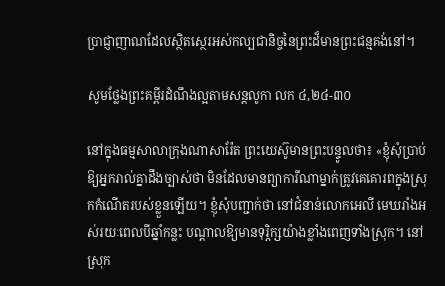ប្រាជ្ញាញាណដែលស្ថិតស្ថេរអស់កល្បជានិច្ចនៃព្រះដ៏មានព្រះជន្មគង់នៅ។

សូមថ្លែងព្រះគម្ពីរដំណឹងល្អតាមសន្តលូកា លក ៤,២៤-៣០

នៅក្នុងធម្មសាលាក្រុងណាសារ៉ែត ព្រះយេស៊ូមានព្រះបន្ទូលថា៖ «ខ្ញុំសុំប្រាប់ឱ្យអ្នករាល់គ្នាដឹងច្បាស់ថា មិនដែលមានព្យាការីណាម្នាក់ត្រូវគេគោរពក្នុងស្រុកកំណើតរបស់ខ្លួនឡើយ។ ខ្ញុំសុំបញ្ជាក់ថា នៅជំនាន់លោកអេលី មេឃរាំងអស់រយៈពេលបីឆ្នាំកន្លះ បណ្តាលឱ្យមានទុរ្ភិក្សយ៉ាងខ្លាំងពេញទាំងស្រុក។ នៅស្រុក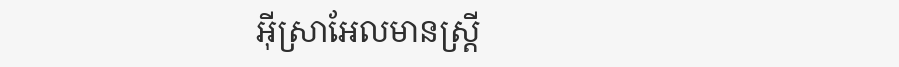អ៊ីស្រាអែលមានស្ត្រី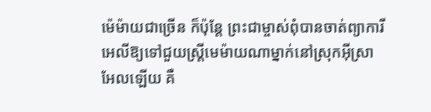ម៉េម៉ាយជាច្រើន ក៏ប៉ុន្តែ ព្រះជាម្ចាស់ពុំបានចាត់ព្យាការីអេលីឱ្យទៅជួយស្ត្រីមេម៉ាយណាម្នាក់នៅស្រុកអ៊ីស្រាអែលឡើយ គឺ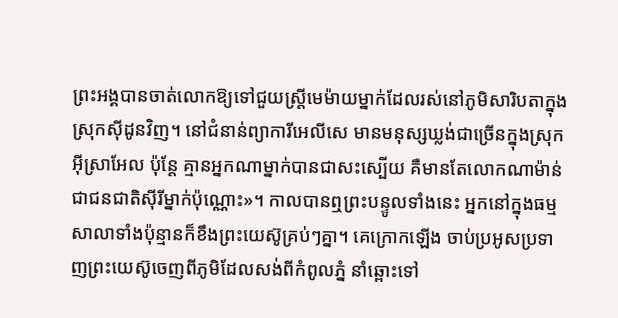ព្រះអង្គបានចាត់លោកឱ្យទៅជួយស្រ្តីមេម៉ាយម្នាក់ដែលរស់នៅភូមិសារិបតាក្នុងស្រុកស៊ីដូនវិញ។ នៅជំនាន់ព្យាការីអេលីសេ មានមនុស្សឃ្លង់ជាច្រើនក្នុងស្រុកអ៊ីស្រាអែល ប៉ុន្តែ គ្មានអ្នកណាម្នាក់បានជាសះស្បើយ គឺមានតែលោកណាម៉ាន់ជាជនជាតិស៊ីរីម្នាក់ប៉ុណ្ណោះ»។ កាលបានឮព្រះបន្ទូលទាំងនេះ អ្នកនៅក្នុងធម្មសាលាទាំងប៉ុន្មានក៏ខឹងព្រះយេស៊ូគ្រប់ៗគ្នា។ គេក្រោកឡើង ចាប់ប្រអូសប្រទាញព្រះយេស៊ូចេញពីភូមិដែលសង់ពីកំពូលភ្នំ នាំឆ្ពោះទៅ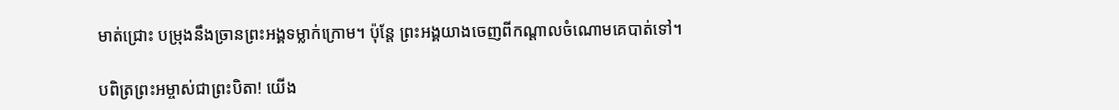មាត់ជ្រោះ បម្រុងនឹងច្រានព្រះអង្គទម្លាក់ក្រោម។ ប៉ុន្តែ ព្រះអង្គយាងចេញពីកណ្តាលចំណោមគេបាត់ទៅ។

បពិត្រព្រះអម្ចាស់ជាព្រះបិតា! យើង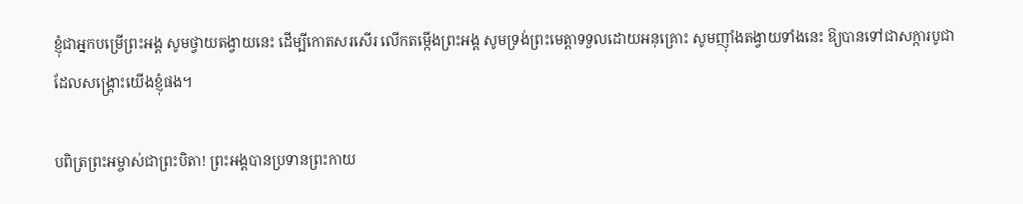ខ្ញុំជាអ្នកបម្រើព្រះអង្គ សូមថ្វាយតង្វាយនេះ ដើម្បីកោតសរសើរ លើកតម្កើងព្រះអង្គ សូមទ្រង់ព្រះមេត្តាទទួលដោយអនុគ្រោះ សូមញុាំងតង្វាយទាំងនេះ ឱ្យបានទៅជាសក្ការបូជាដែលសង្គ្រោះយើងខ្ញុំផង។

បពិត្រព្រះអម្ចាស់ជាព្រះបិតា! ព្រះអង្គបានប្រទានព្រះកាយ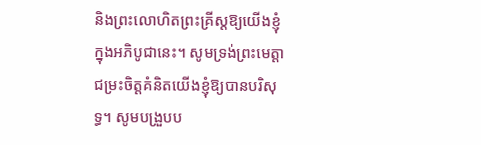និងព្រះលោហិតព្រះគ្រីស្តឱ្យយើងខ្ញុំ ក្នុងអភិបូជានេះ។ សូមទ្រង់ព្រះមេត្តាជម្រះចិត្តគំនិតយើងខ្ញុំឱ្យបានបរិសុទ្ធ។ សូមបង្រួបប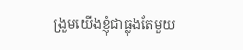ង្រួមយើងខ្ញុំជាធ្លុងតែមួយ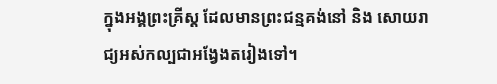ក្នុងអង្គព្រះគ្រីស្ត ដែលមានព្រះជន្មគង់នៅ និង សោយរាជ្យអស់កល្បជាអង្វែងតរៀងទៅ។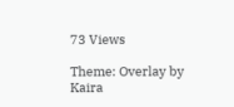73 Views

Theme: Overlay by Kaira